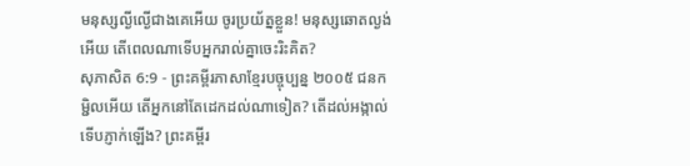មនុស្សល្ងីល្ងើជាងគេអើយ ចូរប្រយ័ត្នខ្លួន! មនុស្សឆោតល្ងង់អើយ តើពេលណាទើបអ្នករាល់គ្នាចេះរិះគិត?
សុភាសិត 6:9 - ព្រះគម្ពីរភាសាខ្មែរបច្ចុប្បន្ន ២០០៥ ជនកម្ជិលអើយ តើអ្នកនៅតែដេកដល់ណាទៀត? តើដល់អង្កាល់ទើបភ្ញាក់ឡើង? ព្រះគម្ពីរ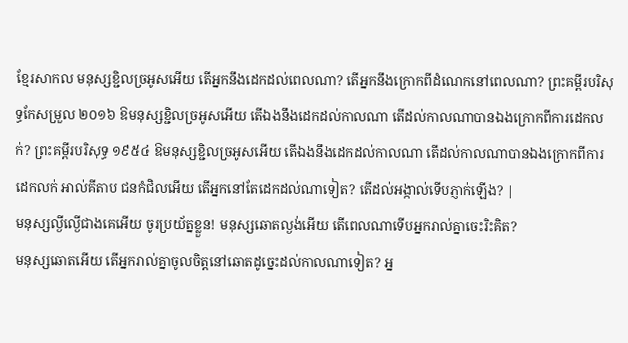ខ្មែរសាកល មនុស្សខ្ជិលច្រអូសអើយ តើអ្នកនឹងដេកដល់ពេលណា? តើអ្នកនឹងក្រោកពីដំណេកនៅពេលណា? ព្រះគម្ពីរបរិសុទ្ធកែសម្រួល ២០១៦ ឱមនុស្សខ្ជិលច្រអូសអើយ តើឯងនឹងដេកដល់កាលណា តើដល់កាលណាបានឯងក្រោកពីការដេកលក់? ព្រះគម្ពីរបរិសុទ្ធ ១៩៥៤ ឱមនុស្សខ្ជិលច្រអូសអើយ តើឯងនឹងដេកដល់កាលណា តើដល់កាលណាបានឯងក្រោកពីការដេកលក់ អាល់គីតាប ជនកំជិលអើយ តើអ្នកនៅតែដេកដល់ណាទៀត? តើដល់អង្កាល់ទើបភ្ញាក់ឡើង? |
មនុស្សល្ងីល្ងើជាងគេអើយ ចូរប្រយ័ត្នខ្លួន! មនុស្សឆោតល្ងង់អើយ តើពេលណាទើបអ្នករាល់គ្នាចេះរិះគិត?
មនុស្សឆោតអើយ តើអ្នករាល់គ្នាចូលចិត្តនៅឆោតដូច្នេះដល់កាលណាទៀត? អ្ន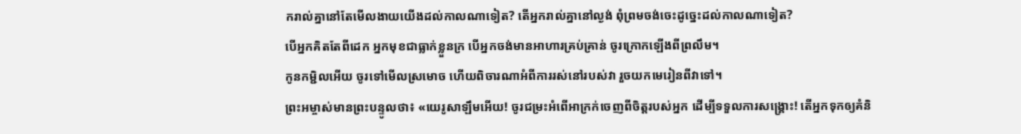ករាល់គ្នានៅតែមើលងាយយើងដល់កាលណាទៀត? តើអ្នករាល់គ្នានៅល្ងង់ ពុំព្រមចង់ចេះដូច្នេះដល់កាលណាទៀត?
បើអ្នកគិតតែពីដេក អ្នកមុខជាធ្លាក់ខ្លួនក្រ បើអ្នកចង់មានអាហារគ្រប់គ្រាន់ ចូរក្រោកឡើងពីព្រលឹម។
កូនកម្ជិលអើយ ចូរទៅមើលស្រមោច ហើយពិចារណាអំពីការរស់នៅរបស់វា រួចយកមេរៀនពីវាទៅ។
ព្រះអម្ចាស់មានព្រះបន្ទូលថា៖ «យេរូសាឡឹមអើយ! ចូរជម្រះអំពើអាក្រក់ចេញពីចិត្តរបស់អ្នក ដើម្បីទទួលការសង្គ្រោះ! តើអ្នកទុកឲ្យគំនិ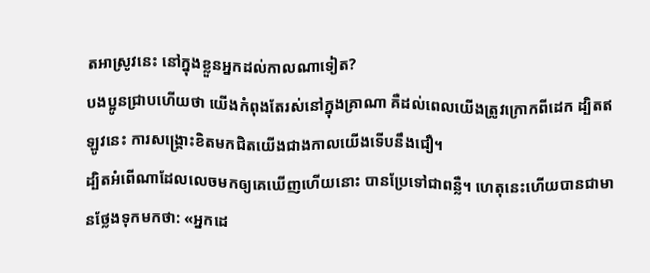តអាស្រូវនេះ នៅក្នុងខ្លួនអ្នកដល់កាលណាទៀត?
បងប្អូនជ្រាបហើយថា យើងកំពុងតែរស់នៅក្នុងគ្រាណា គឺដល់ពេលយើងត្រូវក្រោកពីដេក ដ្បិតឥឡូវនេះ ការសង្គ្រោះខិតមកជិតយើងជាងកាលយើងទើបនឹងជឿ។
ដ្បិតអំពើណាដែលលេចមកឲ្យគេឃើញហើយនោះ បានប្រែទៅជាពន្លឺ។ ហេតុនេះហើយបានជាមានថ្លែងទុកមកថា: «អ្នកដេ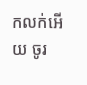កលក់អើយ ចូរ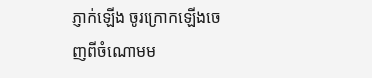ភ្ញាក់ឡើង ចូរក្រោកឡើងចេញពីចំណោមម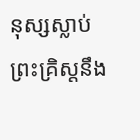នុស្សស្លាប់ ព្រះគ្រិស្តនឹង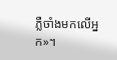ភ្លឺចាំងមកលើអ្នក»។